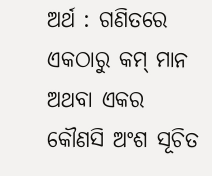ଅର୍ଥ : ଗଣିତରେ ଏକଠାରୁ କମ୍ ମାନ ଅଥବା ଏକର କୌଣସି ଅଂଶ ସୂଚିତ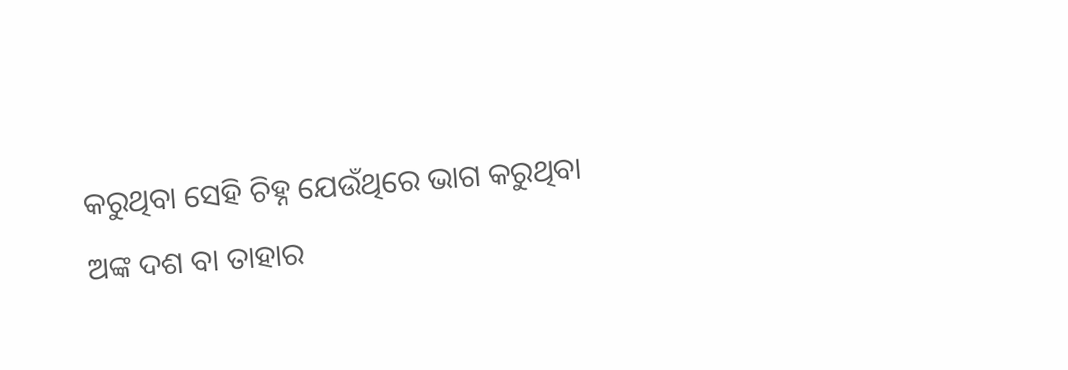କରୁଥିବା ସେହି ଚିହ୍ନ ଯେଉଁଥିରେ ଭାଗ କରୁଥିବା ଅଙ୍କ ଦଶ ବା ତାହାର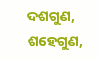ଦଶଗୁଣ, ଶହେଗୁଣ,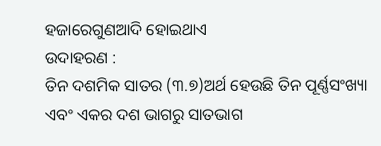ହଜାରେଗୁଣଆଦି ହୋଇଥାଏ
ଉଦାହରଣ :
ତିନ ଦଶମିକ ସାତର (୩.୭)ଅର୍ଥ ହେଉଛି ତିନ ପୂର୍ଣ୍ଣସଂଖ୍ୟା ଏବଂ ଏକର ଦଶ ଭାଗରୁ ସାତଭାଗ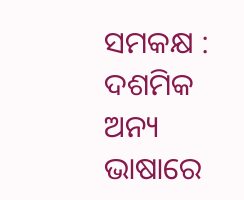ସମକକ୍ଷ : ଦଶମିକ
ଅନ୍ୟ ଭାଷାରେ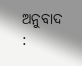ଅନୁବାଦ :